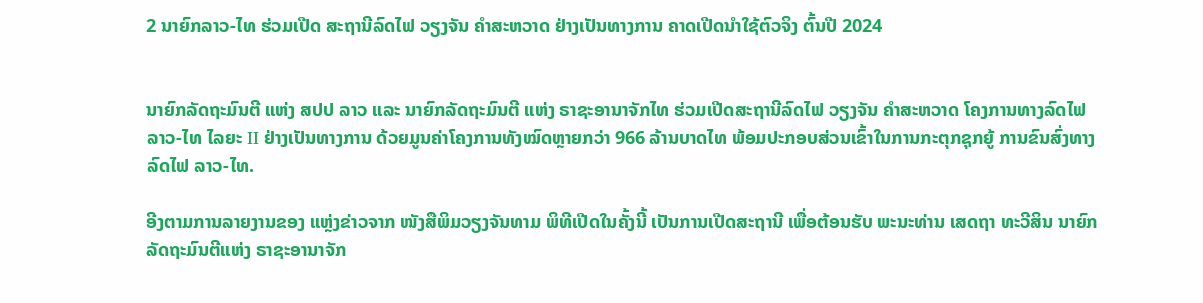2 ນາຍົກລາວ-ໄທ ຮ່ວມເປີດ ສະຖານີລົດໄຟ ວຽງຈັນ ຄໍາສະຫວາດ ຢ່າງເປັນທາງການ ຄາດເປີດນຳໃຊ້ຕົວຈິງ ຕົ້ນປີ 2024


ນາຍົກລັດຖະມົນຕີ ແຫ່ງ ສປປ ລາວ ແລະ ນາຍົກລັດຖະມົນຕີ ແຫ່ງ ຣາຊະອານາຈັກໄທ ຮ່ວມເປີດສະຖານີລົດໄຟ ວຽງຈັນ ຄຳສະຫວາດ ໂຄງການທາງລົດໄຟລາວ-ໄທ ໄລຍະ II ຢ່າງເປັນທາງການ ດ້ວຍມູນຄ່າໂຄງການທັງໝົດຫຼາຍກວ່າ 966 ລ້ານບາດໄທ ພ້ອມປະກອບສ່ວນເຂົ້າໃນການກະຕຸກຊຸກຍູ້ ການຂົນສົ່ງທາງລົດໄຟ ລາວ-ໄທ.

ອີງຕາມການລາຍງານຂອງ ແຫຼ່ງຂ່າວຈາກ ໜັງສືພິມວຽງຈັນທາມ ພິທີເປີດໃນຄັ້ງນີ້ ເປັນການເປີດສະຖານີ ເພື່ອຕ້ອນຮັບ ພະນະທ່ານ ເສດຖາ ທະວີສິນ ນາຍົກລັດຖະມົນຕີແຫ່ງ ຣາຊະອານາຈັກ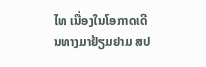ໄທ ເນື່ອງໃນໂອກາດເດີນທາງມາຢ້ຽມຢາມ ສປ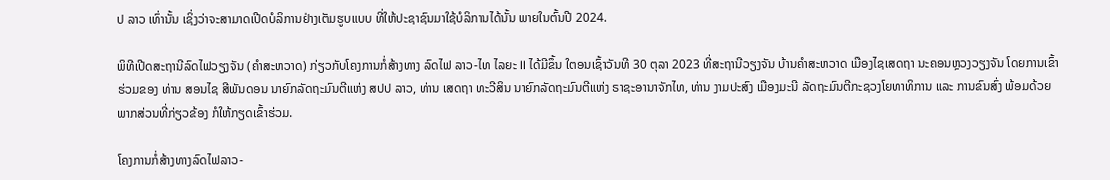ປ ລາວ ເທົ່ານັ້ນ ເຊິ່ງວ່າຈະສາມາດເປີດບໍລິການຢ່າງເຕັມຮູບແບບ ທີ່ໃຫ້ປະຊາຊົນມາໃຊ້ບໍລິການໄດ້ນັ້ນ ພາຍໃນຕົ້ນປີ 2024.

ພິທີເປີດສະຖານີລົດໄຟວຽງຈັນ (ຄຳສະຫວາດ) ກ່ຽວກັບໂຄງການກໍ່ສ້າງທາງ ລົດໄຟ ລາວ-ໄທ ໄລຍະ II ໄດ້ມີຂຶ້ນ ໃຕອນເຊົ້າວັນທີ 30 ຕຸລາ 2023 ທີ່ສະຖານີວຽງຈັນ ບ້ານຄໍາສະຫວາດ ເມືອງໄຊເສດຖາ ນະຄອນຫຼວງວຽງຈັນ ໂດຍການເຂົ້າຮ່ວມຂອງ ທ່ານ ສອນໄຊ ສີພັນດອນ ນາຍົກລັດຖະມົນຕີແຫ່ງ ສປປ ລາວ, ທ່ານ ເສດຖາ ທະວີສິນ ນາຍົກລັດຖະມົນຕີແຫ່ງ ຣາຊະອານາຈັກໄທ, ທ່ານ ງາມປະສົງ ເມືອງມະນີ ລັດຖະມົນຕີກະຊວງໂຍທາທິການ ແລະ ການຂົນສົ່ງ ພ້ອມດ້ວຍພາກສ່ວນທີ່ກ່ຽວຂ້ອງ ກໍໃຫ້ກຽດເຂົ້າຮ່ວມ.

ໂຄງການກໍ່ສ້າງທາງລົດໄຟລາວ-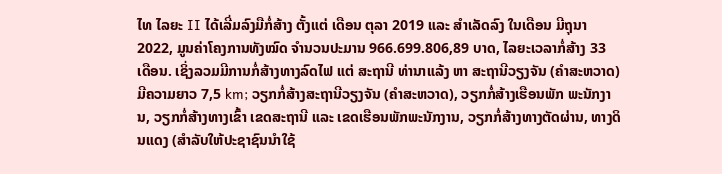ໄທ ໄລຍະ II ໄດ້ເລີ່ມລົງມືກໍ່ສ້າງ ຕັ້ງແຕ່ ເດືອນ ຕຸລາ 2019 ແລະ ສໍາເລັດລົງ ໃນເດືອນ ມີຖຸນາ 2022, ມູນຄ່າໂຄງການທັງໝົດ ຈຳນວນປະມານ 966.699.806,89 ບາດ, ໄລຍະເວລາກໍ່ສ້າງ 33 ເດືອນ. ເຊິ່ງລວມມີການກໍ່ສ້າງທາງລົດໄຟ ແຕ່ ສະຖານີ ທ່ານາແລ້ງ ຫາ ສະຖານີວຽງຈັນ (ຄຳສະຫວາດ) ມີຄວາມຍາວ 7,5 km; ວຽກກໍ່ສ້າງສະຖານີວຽງຈັນ (ຄຳສະຫວາດ), ວຽກກໍ່ສ້າງເຮືອນພັກ ພະນັກງານ, ວຽກກໍ່ສ້າງທາງເຂົ້າ ເຂດສະຖານີ ແລະ ເຂດເຮືອນພັກພະນັກງານ, ວຽກກໍ່ສ້າງທາງຕັດຜ່ານ, ທາງດິນແດງ (ສໍາລັບໃຫ້ປະຊາຊົນນໍາໃຊ້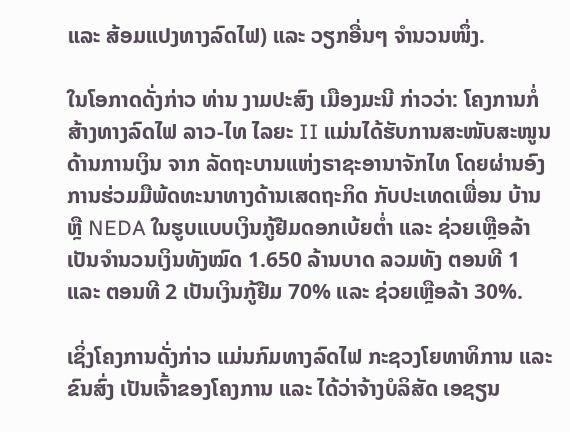ແລະ ສ້ອມແປງທາງລົດໄຟ) ແລະ ວຽກອື່ນໆ ຈຳນວນໜຶ່ງ.

ໃນໂອກາດດັ່ງກ່າວ ທ່ານ ງາມປະສົງ ເມືອງມະນີ ກ່າວວ່າ: ໂຄງການກໍ່ສ້າງທາງລົດໄຟ ລາວ-ໄທ ໄລຍະ II ແມ່ນໄດ້ຮັບການສະໜັບສະໜູນ ດ້ານການເງິນ ຈາກ ລັດຖະບານແຫ່ງຣາຊະອານາຈັກໄທ ໂດຍຜ່ານອົງການຮ່ວມມືພ້ດທະນາທາງດ້ານເສດຖະກິດ ກັບປະເທດເພື່ອນ ບ້ານ ຫຼື NEDA ໃນຮູບແບບເງິນກູ້ຢືມດອກເບ້ຍຕໍ່າ ແລະ ຊ່ວຍເຫຼືອລ້າ ເປັນຈຳນວນເງິນທັງໝົດ 1.650 ລ້ານບາດ ລວມທັງ ຕອນທີ 1 ແລະ ຕອນທີ 2 ເປັນເງິນກູ້ຢືມ 70% ແລະ ຊ່ວຍເຫຼືອລ້າ 30%.

ເຊິ່ງໂຄງການດັ່ງກ່າວ ແມ່ນກົມທາງລົດໄຟ ກະຊວງໂຍທາທິການ ແລະ ຂົນສົ່ງ ເປັນເຈົ້າຂອງໂຄງການ ແລະ ໄດ້ວ່າຈ້າງບໍລິສັດ ເອຊຽນ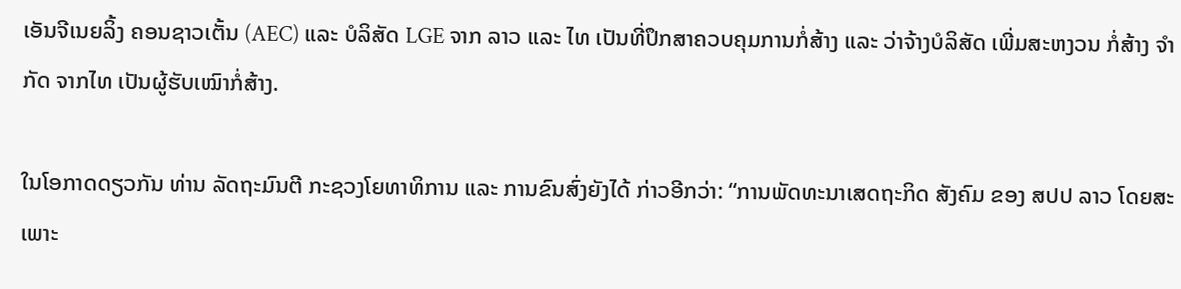ເອັນຈີເນຍລິ້ງ ຄອນຊາວເຕັ້ນ (AEC) ແລະ ບໍລິສັດ LGE ຈາກ ລາວ ແລະ ໄທ ເປັນທີ່ປຶກສາຄວບຄຸມການກໍ່ສ້າງ ແລະ ວ່າຈ້າງບໍລິສັດ ເພີ່ມສະຫງວນ ກໍ່ສ້າງ ຈຳກັດ ຈາກໄທ ເປັນຜູ້ຮັບເໝົາກໍ່ສ້າງ.

ໃນໂອກາດດຽວກັນ ທ່ານ ລັດຖະມົນຕີ ກະຊວງໂຍທາທິການ ແລະ ການຂົນສົ່ງຍັງໄດ້ ກ່າວອີກວ່າ: “ການພັດທະນາເສດຖະກິດ ສັງຄົມ ຂອງ ສປປ ລາວ ໂດຍສະເພາະ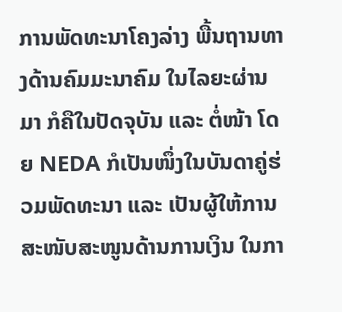ການພັດທະນາໂຄງລ່າງ ພື້ນຖານທາງດ້ານຄົມມະນາຄົມ ໃນໄລຍະຜ່ານມາ ກໍຄືໃນປັດຈຸບັນ ແລະ ຕໍ່ໜ້າ ໂດຍ NEDA ກໍເປັນໜຶ່ງໃນບັນດາຄູ່ຮ່ວມພັດທະນາ ແລະ ເປັນຜູ້ໃຫ້ການສະໜັບສະໜູນດ້ານການເງິນ ໃນກາ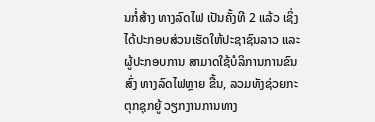ນກໍ່ສ້າງ ທາງລົດໄຟ ເປັນຄັ້ງທີ 2 ແລ້ວ ເຊິ່ງໄດ້ປະກອບສ່ວນເຮັດໃຫ້ປະຊາຊົນລາວ ແລະ ຜູ້ປະກອບການ ສາມາດໃຊ້ບໍລິການການຂົນສົ່ງ ທາງລົດໄຟຫຼາຍ ຂື້ນ, ລວມທັງຊ່ວຍກະຕຸກຊຸກຍູ້ ວຽກງານການທາງ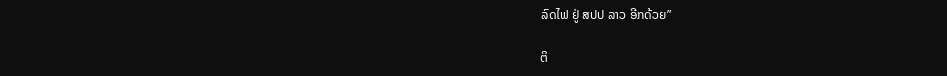ລົດໄຟ ຢູ່ ສປປ ລາວ ອີກດ້ວຍ”

ຕິ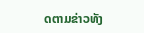ດຕາມຂ່າວທັງ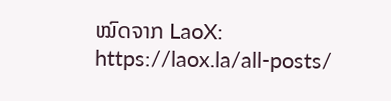ໝົດຈາກ LaoX: https://laox.la/all-posts/